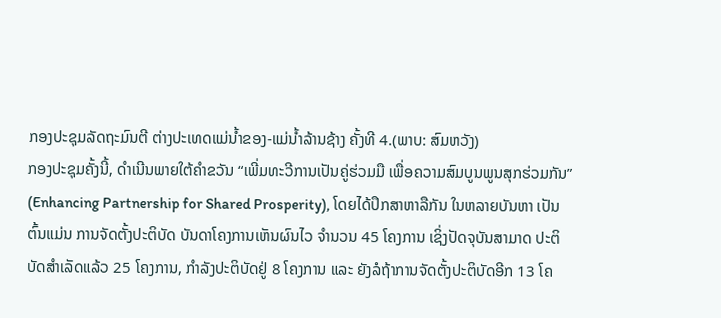ກອງປະຊຸມລັດຖະມົນຕີ ຕ່າງປະເທດແມ່ນ້ຳຂອງ-ແມ່ນ້ຳລ້ານຊ້າງ ຄັ້ງທີ 4.(ພາບ: ສົມຫວັງ)
ກອງປະຊຸມຄັ້ງນີ້, ດຳເນີນພາຍໃຕ້ຄໍາຂວັນ “ເພີ່ມທະວີການເປັນຄູ່ຮ່ວມມື ເພື່ອຄວາມສົມບູນພູນສຸກຮ່ວມກັນ” (Enhancing Partnership for Shared Prosperity), ໂດຍໄດ້ປຶກສາຫາລືກັນ ໃນຫລາຍບັນຫາ ເປັນຕົ້ນແມ່ນ ການຈັດຕັ້ງປະຕິບັດ ບັນດາໂຄງການເຫັນຜົນໄວ ຈໍານວນ 45 ໂຄງການ ເຊິ່ງປັດຈຸບັນສາມາດ ປະຕິບັດສໍາເລັດແລ້ວ 25 ໂຄງການ, ກໍາລັງປະຕິບັດຢູ່ 8 ໂຄງການ ແລະ ຍັງລໍຖ້າການຈັດຕັ້ງປະຕິບັດອີກ 13 ໂຄ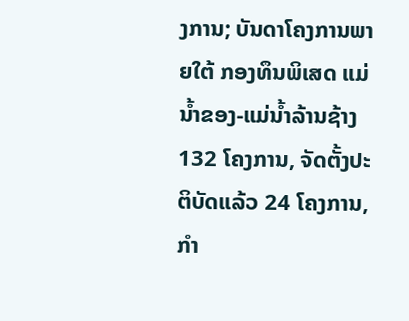ງການ; ບັນດາໂຄງການພາຍໃຕ້ ກອງທຶນພິເສດ ແມ່ນໍ້າຂອງ-ແມ່ນໍ້າລ້ານຊ້າງ 132 ໂຄງການ, ຈັດຕັ້ງປະຕິບັດແລ້ວ 24 ໂຄງການ, ກໍາ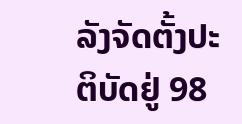ລັງຈັດຕັ້ງປະຕິບັດຢູ່ 98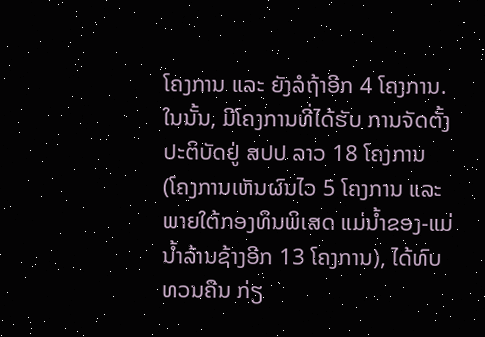ໂຄງການ ແລະ ຍັງລໍຖ້າອີກ 4 ໂຄງການ. ໃນນັ້ນ, ມີໂຄງການທີ່ໄດ້ຮັບ ການຈັດຕັ້ງປະຕິບັດຢູ່ ສປປ ລາວ 18 ໂຄງການ (ໂຄງການເຫັນຜົນໄວ 5 ໂຄງການ ແລະ ພາຍໃຕ້ກອງທຶນພິເສດ ແມ່ນໍ້າຂອງ-ແມ່ນໍ້າລ້ານຊ້າງອີກ 13 ໂຄງການ), ໄດ້ທົບທວນຄືນ ກ່ຽ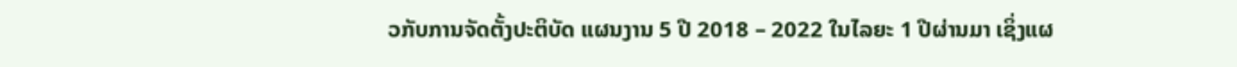ວກັບການຈັດຕັ້ງປະຕິບັດ ແຜນງານ 5 ປີ 2018 – 2022 ໃນໄລຍະ 1 ປີຜ່ານມາ ເຊິ່ງແຜ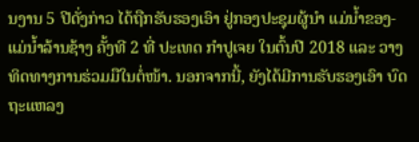ນງານ 5 ປີດັ່ງກ່າວ ໄດ້ຖືກຮັບຮອງເອົາ ຢູ່ກອງປະຊຸມຜູ້ນຳ ແມ່ນ້ຳຂອງ-ແມ່ນ້ຳລ້ານຊ້າງ ຄັ້ງທີ 2 ທີ່ ປະເທດ ກຳປູເຈຍ ໃນຕົ້ນປີ 2018 ແລະ ວາງທິດທາງການຮ່ວມມືໃນຕໍ່ໜ້າ. ນອກຈາກນີ້, ຍັງໄດ້ມີການຮັບຮອງເອົາ ບົດຖະແຫລງ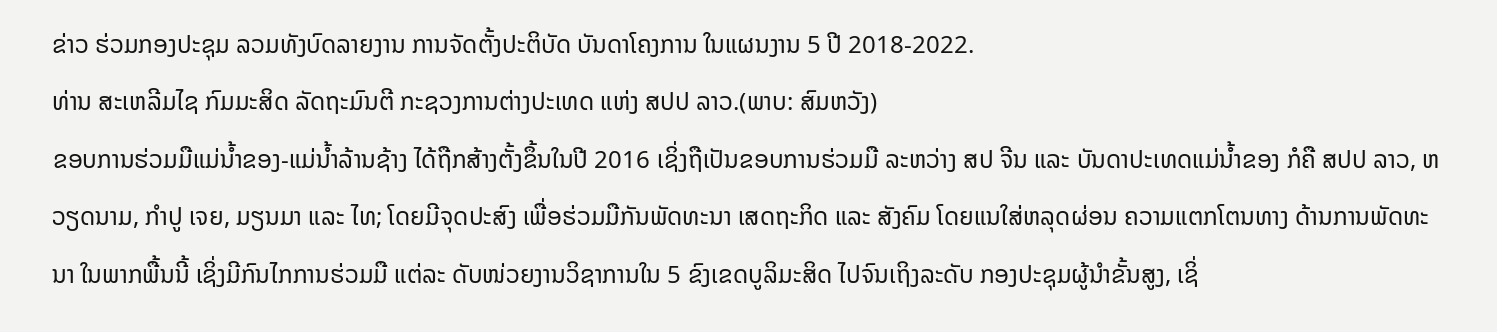ຂ່າວ ຮ່ວມກອງປະຊຸມ ລວມທັງບົດລາຍງານ ການຈັດຕັ້ງປະຕິບັດ ບັນດາໂຄງການ ໃນແຜນງານ 5 ປີ 2018-2022.
ທ່ານ ສະເຫລີມໄຊ ກົມມະສິດ ລັດຖະມົນຕີ ກະຊວງການຕ່າງປະເທດ ແຫ່ງ ສປປ ລາວ.(ພາບ: ສົມຫວັງ)
ຂອບການຮ່ວມມືແມ່ນໍ້າຂອງ-ແມ່ນໍ້າລ້ານຊ້າງ ໄດ້ຖືກສ້າງຕັ້ງຂຶ້ນໃນປີ 2016 ເຊິ່ງຖືເປັນຂອບການຮ່ວມມື ລະຫວ່າງ ສປ ຈີນ ແລະ ບັນດາປະເທດແມ່ນໍ້າຂອງ ກໍຄື ສປປ ລາວ, ຫວຽດນາມ, ກຳປູ ເຈຍ, ມຽນມາ ແລະ ໄທ; ໂດຍມີຈຸດປະສົງ ເພື່ອຮ່ວມມືກັນພັດທະນາ ເສດຖະກິດ ແລະ ສັງຄົມ ໂດຍແນໃສ່ຫລຸດຜ່ອນ ຄວາມແຕກໂຕນທາງ ດ້ານການພັດທະນາ ໃນພາກພື້ນນີ້ ເຊິ່ງມີກົນໄກການຮ່ວມມື ແຕ່ລະ ດັບໜ່ວຍງານວິຊາການໃນ 5 ຂົງເຂດບູລິມະສິດ ໄປຈົນເຖິງລະດັບ ກອງປະຊຸມຜູ້ນໍາຂັ້ນສູງ, ເຊິ່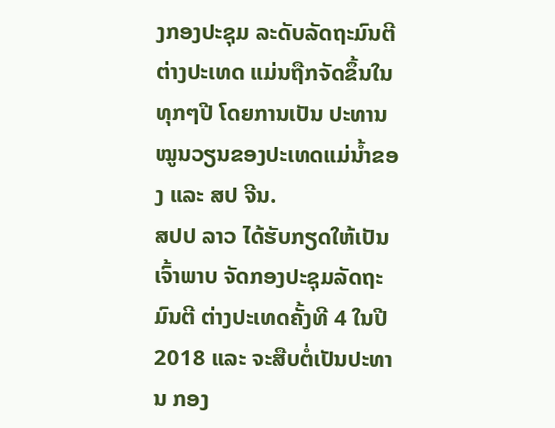ງກອງປະຊຸມ ລະດັບລັດຖະມົນຕີ ຕ່າງປະເທດ ແມ່ນຖືກຈັດຂຶ້ນໃນທຸກໆປີ ໂດຍການເປັນ ປະທານ ໝູນວຽນຂອງປະເທດແມ່ນໍ້າຂອງ ແລະ ສປ ຈີນ.
ສປປ ລາວ ໄດ້ຮັບກຽດໃຫ້ເປັນເຈົ້າພາບ ຈັດກອງປະຊຸມລັດຖະມົນຕີ ຕ່າງປະເທດຄັ້ງທີ 4 ໃນປີ 2018 ແລະ ຈະສືບຕໍ່ເປັນປະທານ ກອງ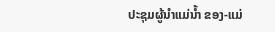ປະຊຸມຜູ້ນໍາແມ່ນໍ້າ ຂອງ-ແມ່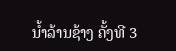ນໍ້າລ້ານຊ້າງ ຄັ້ງທີ 3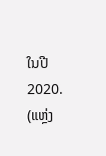ໃນປີ 2020.
(ແຫຼ່ງ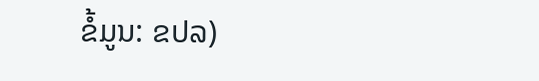ຂໍ້ມູນ: ຂປລ)